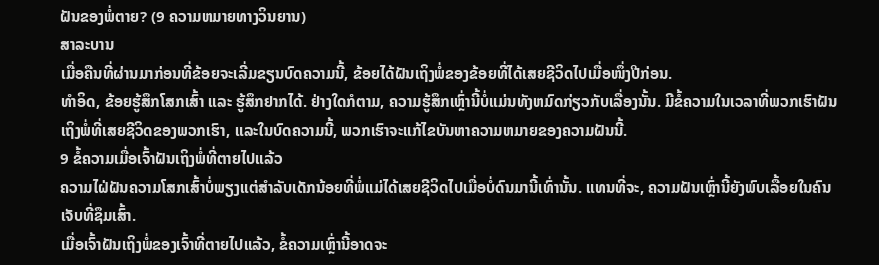ຝັນຂອງພໍ່ຕາຍ? (9 ຄວາມຫມາຍທາງວິນຍານ)
ສາລະບານ
ເມື່ອຄືນທີ່ຜ່ານມາກ່ອນທີ່ຂ້ອຍຈະເລີ່ມຂຽນບົດຄວາມນີ້, ຂ້ອຍໄດ້ຝັນເຖິງພໍ່ຂອງຂ້ອຍທີ່ໄດ້ເສຍຊີວິດໄປເມື່ອໜຶ່ງປີກ່ອນ.
ທຳອິດ, ຂ້ອຍຮູ້ສຶກໂສກເສົ້າ ແລະ ຮູ້ສຶກຢາກໄດ້. ຢ່າງໃດກໍຕາມ, ຄວາມຮູ້ສຶກເຫຼົ່ານີ້ບໍ່ແມ່ນທັງຫມົດກ່ຽວກັບເລື່ອງນັ້ນ. ມີຂໍ້ຄວາມໃນເວລາທີ່ພວກເຮົາຝັນເຖິງພໍ່ທີ່ເສຍຊີວິດຂອງພວກເຮົາ, ແລະໃນບົດຄວາມນີ້, ພວກເຮົາຈະແກ້ໄຂບັນຫາຄວາມຫມາຍຂອງຄວາມຝັນນີ້.
9 ຂໍ້ຄວາມເມື່ອເຈົ້າຝັນເຖິງພໍ່ທີ່ຕາຍໄປແລ້ວ
ຄວາມໄຝ່ຝັນຄວາມໂສກເສົ້າບໍ່ພຽງແຕ່ສຳລັບເດັກນ້ອຍທີ່ພໍ່ແມ່ໄດ້ເສຍຊີວິດໄປເມື່ອບໍ່ດົນມານີ້ເທົ່ານັ້ນ. ແທນທີ່ຈະ, ຄວາມຝັນເຫຼົ່ານີ້ຍັງພົບເລື້ອຍໃນຄົນເຈັບທີ່ຊຶມເສົ້າ.
ເມື່ອເຈົ້າຝັນເຖິງພໍ່ຂອງເຈົ້າທີ່ຕາຍໄປແລ້ວ, ຂໍ້ຄວາມເຫຼົ່ານີ້ອາດຈະ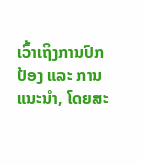ເວົ້າເຖິງການປົກປ້ອງ ແລະ ການແນະນຳ, ໂດຍສະ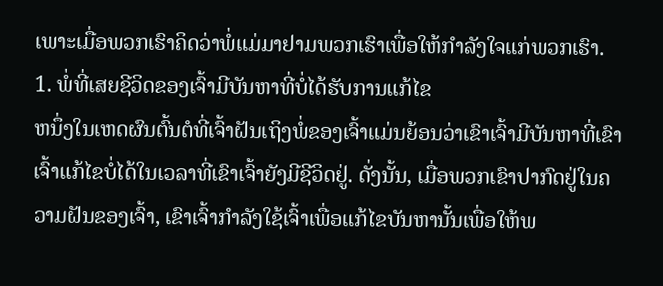ເພາະເມື່ອພວກເຮົາຄິດວ່າພໍ່ແມ່ມາຢາມພວກເຮົາເພື່ອໃຫ້ກຳລັງໃຈແກ່ພວກເຮົາ.
1. ພໍ່ທີ່ເສຍຊີວິດຂອງເຈົ້າມີບັນຫາທີ່ບໍ່ໄດ້ຮັບການແກ້ໄຂ
ຫນຶ່ງໃນເຫດຜົນຕົ້ນຕໍທີ່ເຈົ້າຝັນເຖິງພໍ່ຂອງເຈົ້າແມ່ນຍ້ອນວ່າເຂົາເຈົ້າມີບັນຫາທີ່ເຂົາເຈົ້າແກ້ໄຂບໍ່ໄດ້ໃນເວລາທີ່ເຂົາເຈົ້າຍັງມີຊີວິດຢູ່. ດັ່ງນັ້ນ, ເມື່ອພວກເຂົາປາກົດຢູ່ໃນຄວາມຝັນຂອງເຈົ້າ, ເຂົາເຈົ້າກໍາລັງໃຊ້ເຈົ້າເພື່ອແກ້ໄຂບັນຫານັ້ນເພື່ອໃຫ້ພ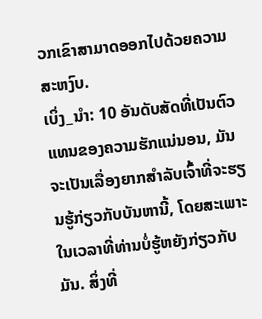ວກເຂົາສາມາດອອກໄປດ້ວຍຄວາມສະຫງົບ.
ເບິ່ງ_ນຳ: 10 ອັນດັບສັດທີ່ເປັນຕົວແທນຂອງຄວາມຮັກແນ່ນອນ, ມັນຈະເປັນເລື່ອງຍາກສຳລັບເຈົ້າທີ່ຈະຮຽນຮູ້ກ່ຽວກັບບັນຫານີ້, ໂດຍສະເພາະໃນເວລາທີ່ທ່ານບໍ່ຮູ້ຫຍັງກ່ຽວກັບມັນ. ສິ່ງທີ່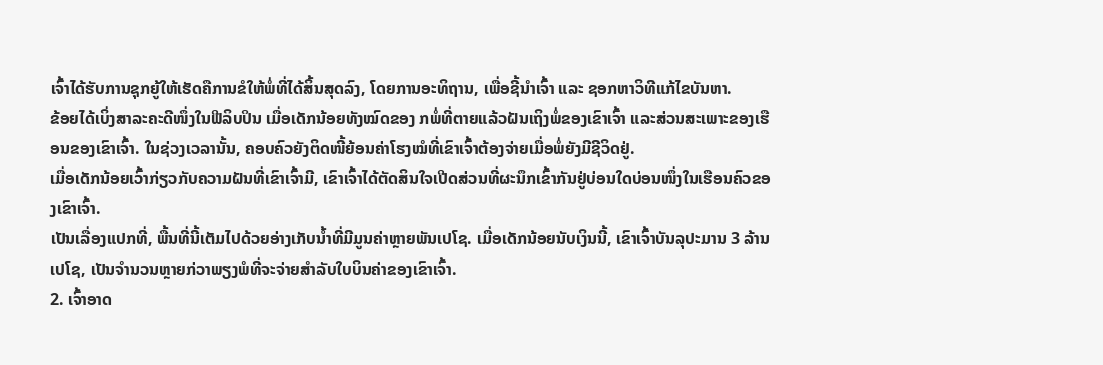ເຈົ້າໄດ້ຮັບການຊຸກຍູ້ໃຫ້ເຮັດຄືການຂໍໃຫ້ພໍ່ທີ່ໄດ້ສິ້ນສຸດລົງ, ໂດຍການອະທິຖານ, ເພື່ອຊີ້ນຳເຈົ້າ ແລະ ຊອກຫາວິທີແກ້ໄຂບັນຫາ.
ຂ້ອຍໄດ້ເບິ່ງສາລະຄະດີໜຶ່ງໃນຟີລິບປິນ ເມື່ອເດັກນ້ອຍທັງໝົດຂອງ ກພໍ່ທີ່ຕາຍແລ້ວຝັນເຖິງພໍ່ຂອງເຂົາເຈົ້າ ແລະສ່ວນສະເພາະຂອງເຮືອນຂອງເຂົາເຈົ້າ. ໃນຊ່ວງເວລານັ້ນ, ຄອບຄົວຍັງຕິດໜີ້ຍ້ອນຄ່າໂຮງໝໍທີ່ເຂົາເຈົ້າຕ້ອງຈ່າຍເມື່ອພໍ່ຍັງມີຊີວິດຢູ່.
ເມື່ອເດັກນ້ອຍເວົ້າກ່ຽວກັບຄວາມຝັນທີ່ເຂົາເຈົ້າມີ, ເຂົາເຈົ້າໄດ້ຕັດສິນໃຈເປີດສ່ວນທີ່ຜະນຶກເຂົ້າກັນຢູ່ບ່ອນໃດບ່ອນໜຶ່ງໃນເຮືອນຄົວຂອງເຂົາເຈົ້າ.
ເປັນເລື່ອງແປກທີ່, ພື້ນທີ່ນີ້ເຕັມໄປດ້ວຍອ່າງເກັບນໍ້າທີ່ມີມູນຄ່າຫຼາຍພັນເປໂຊ. ເມື່ອເດັກນ້ອຍນັບເງິນນີ້, ເຂົາເຈົ້າບັນລຸປະມານ 3 ລ້ານເປໂຊ, ເປັນຈໍານວນຫຼາຍກ່ວາພຽງພໍທີ່ຈະຈ່າຍສໍາລັບໃບບິນຄ່າຂອງເຂົາເຈົ້າ.
2. ເຈົ້າອາດ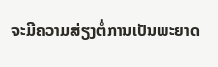ຈະມີຄວາມສ່ຽງຕໍ່ການເປັນພະຍາດ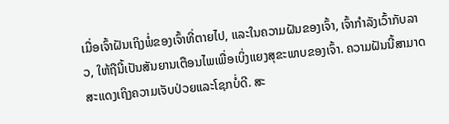ເມື່ອເຈົ້າຝັນເຖິງພໍ່ຂອງເຈົ້າທີ່ຕາຍໄປ, ແລະໃນຄວາມຝັນຂອງເຈົ້າ, ເຈົ້າກໍາລັງເວົ້າກັບລາວ, ໃຫ້ຖືນີ້ເປັນສັນຍານເຕືອນໄພເພື່ອເບິ່ງແຍງສຸຂະພາບຂອງເຈົ້າ. ຄວາມຝັນນີ້ສາມາດສະແດງເຖິງຄວາມເຈັບປ່ວຍແລະໂຊກບໍ່ດີ. ສະ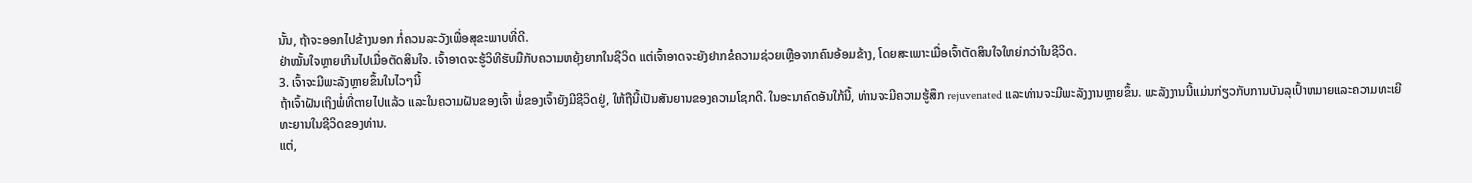ນັ້ນ, ຖ້າຈະອອກໄປຂ້າງນອກ ກໍ່ຄວນລະວັງເພື່ອສຸຂະພາບທີ່ດີ.
ຢ່າໝັ້ນໃຈຫຼາຍເກີນໄປເມື່ອຕັດສິນໃຈ. ເຈົ້າອາດຈະຮູ້ວິທີຮັບມືກັບຄວາມຫຍຸ້ງຍາກໃນຊີວິດ ແຕ່ເຈົ້າອາດຈະຍັງຢາກຂໍຄວາມຊ່ວຍເຫຼືອຈາກຄົນອ້ອມຂ້າງ, ໂດຍສະເພາະເມື່ອເຈົ້າຕັດສິນໃຈໃຫຍ່ກວ່າໃນຊີວິດ.
3. ເຈົ້າຈະມີພະລັງຫຼາຍຂຶ້ນໃນໄວໆນີ້
ຖ້າເຈົ້າຝັນເຖິງພໍ່ທີ່ຕາຍໄປແລ້ວ ແລະໃນຄວາມຝັນຂອງເຈົ້າ ພໍ່ຂອງເຈົ້າຍັງມີຊີວິດຢູ່, ໃຫ້ຖືນີ້ເປັນສັນຍານຂອງຄວາມໂຊກດີ. ໃນອະນາຄົດອັນໃກ້ນີ້, ທ່ານຈະມີຄວາມຮູ້ສຶກ rejuvenated ແລະທ່ານຈະມີພະລັງງານຫຼາຍຂຶ້ນ. ພະລັງງານນີ້ແມ່ນກ່ຽວກັບການບັນລຸເປົ້າຫມາຍແລະຄວາມທະເຍີທະຍານໃນຊີວິດຂອງທ່ານ.
ແຕ່,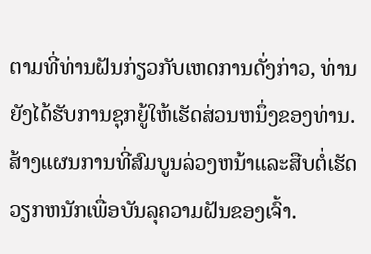ຕາມທີ່ທ່ານຝັນກ່ຽວກັບເຫດການດັ່ງກ່າວ, ທ່ານຍັງໄດ້ຮັບການຊຸກຍູ້ໃຫ້ເຮັດສ່ວນຫນຶ່ງຂອງທ່ານ. ສ້າງແຜນການທີ່ສົມບູນລ່ວງຫນ້າແລະສືບຕໍ່ເຮັດວຽກຫນັກເພື່ອບັນລຸຄວາມຝັນຂອງເຈົ້າ.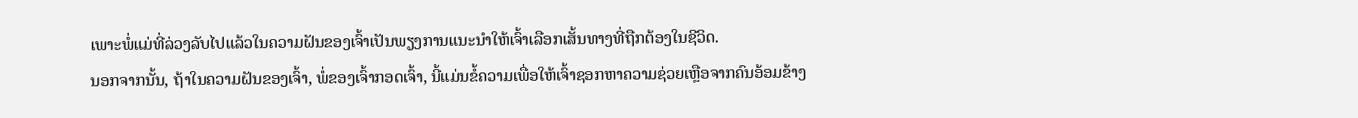ເພາະພໍ່ແມ່ທີ່ລ່ວງລັບໄປແລ້ວໃນຄວາມຝັນຂອງເຈົ້າເປັນພຽງການແນະນຳໃຫ້ເຈົ້າເລືອກເສັ້ນທາງທີ່ຖືກຕ້ອງໃນຊີວິດ.
ນອກຈາກນັ້ນ, ຖ້າໃນຄວາມຝັນຂອງເຈົ້າ, ພໍ່ຂອງເຈົ້າກອດເຈົ້າ, ນີ້ແມ່ນຂໍ້ຄວາມເພື່ອໃຫ້ເຈົ້າຊອກຫາຄວາມຊ່ວຍເຫຼືອຈາກຄົນອ້ອມຂ້າງ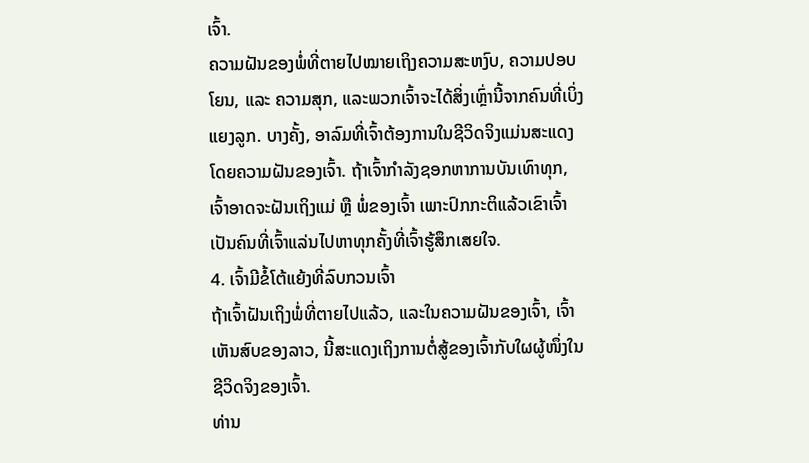ເຈົ້າ.
ຄວາມຝັນຂອງພໍ່ທີ່ຕາຍໄປໝາຍເຖິງຄວາມສະຫງົບ, ຄວາມປອບໂຍນ, ແລະ ຄວາມສຸກ, ແລະພວກເຈົ້າຈະໄດ້ສິ່ງເຫຼົ່ານີ້ຈາກຄົນທີ່ເບິ່ງແຍງລູກ. ບາງຄັ້ງ, ອາລົມທີ່ເຈົ້າຕ້ອງການໃນຊີວິດຈິງແມ່ນສະແດງໂດຍຄວາມຝັນຂອງເຈົ້າ. ຖ້າເຈົ້າກຳລັງຊອກຫາການບັນເທົາທຸກ, ເຈົ້າອາດຈະຝັນເຖິງແມ່ ຫຼື ພໍ່ຂອງເຈົ້າ ເພາະປົກກະຕິແລ້ວເຂົາເຈົ້າເປັນຄົນທີ່ເຈົ້າແລ່ນໄປຫາທຸກຄັ້ງທີ່ເຈົ້າຮູ້ສຶກເສຍໃຈ.
4. ເຈົ້າມີຂໍ້ໂຕ້ແຍ້ງທີ່ລົບກວນເຈົ້າ
ຖ້າເຈົ້າຝັນເຖິງພໍ່ທີ່ຕາຍໄປແລ້ວ, ແລະໃນຄວາມຝັນຂອງເຈົ້າ, ເຈົ້າເຫັນສົບຂອງລາວ, ນີ້ສະແດງເຖິງການຕໍ່ສູ້ຂອງເຈົ້າກັບໃຜຜູ້ໜຶ່ງໃນຊີວິດຈິງຂອງເຈົ້າ.
ທ່ານ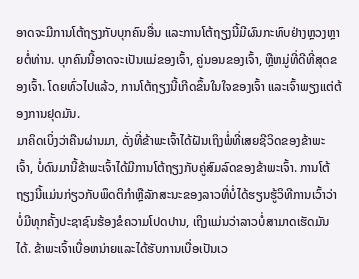ອາດຈະມີການໂຕ້ຖຽງກັບບຸກຄົນອື່ນ ແລະການໂຕ້ຖຽງນີ້ມີຜົນກະທົບຢ່າງຫຼວງຫຼາຍຕໍ່ທ່ານ. ບຸກຄົນນີ້ອາດຈະເປັນແມ່ຂອງເຈົ້າ, ຄູ່ນອນຂອງເຈົ້າ, ຫຼືຫມູ່ທີ່ດີທີ່ສຸດຂອງເຈົ້າ. ໂດຍທົ່ວໄປແລ້ວ, ການໂຕ້ຖຽງນີ້ເກີດຂຶ້ນໃນໃຈຂອງເຈົ້າ ແລະເຈົ້າພຽງແຕ່ຕ້ອງການຢຸດມັນ.
ມາຄິດເບິ່ງວ່າຄືນຜ່ານມາ, ດັ່ງທີ່ຂ້າພະເຈົ້າໄດ້ຝັນເຖິງພໍ່ທີ່ເສຍຊີວິດຂອງຂ້າພະເຈົ້າ, ບໍ່ດົນມານີ້ຂ້າພະເຈົ້າໄດ້ມີການໂຕ້ຖຽງກັບຄູ່ສົມລົດຂອງຂ້າພະເຈົ້າ. ການໂຕ້ຖຽງນີ້ແມ່ນກ່ຽວກັບພຶດຕິກໍາຫຼືລັກສະນະຂອງລາວທີ່ບໍ່ໄດ້ຮຽນຮູ້ວິທີການເວົ້າວ່າບໍ່ມີທຸກຄັ້ງປະຊາຊົນຮ້ອງຂໍຄວາມໂປດປານ, ເຖິງແມ່ນວ່າລາວບໍ່ສາມາດເຮັດມັນໄດ້. ຂ້າພະເຈົ້າເບື່ອຫນ່າຍແລະໄດ້ຮັບການເບື່ອເປັນເວ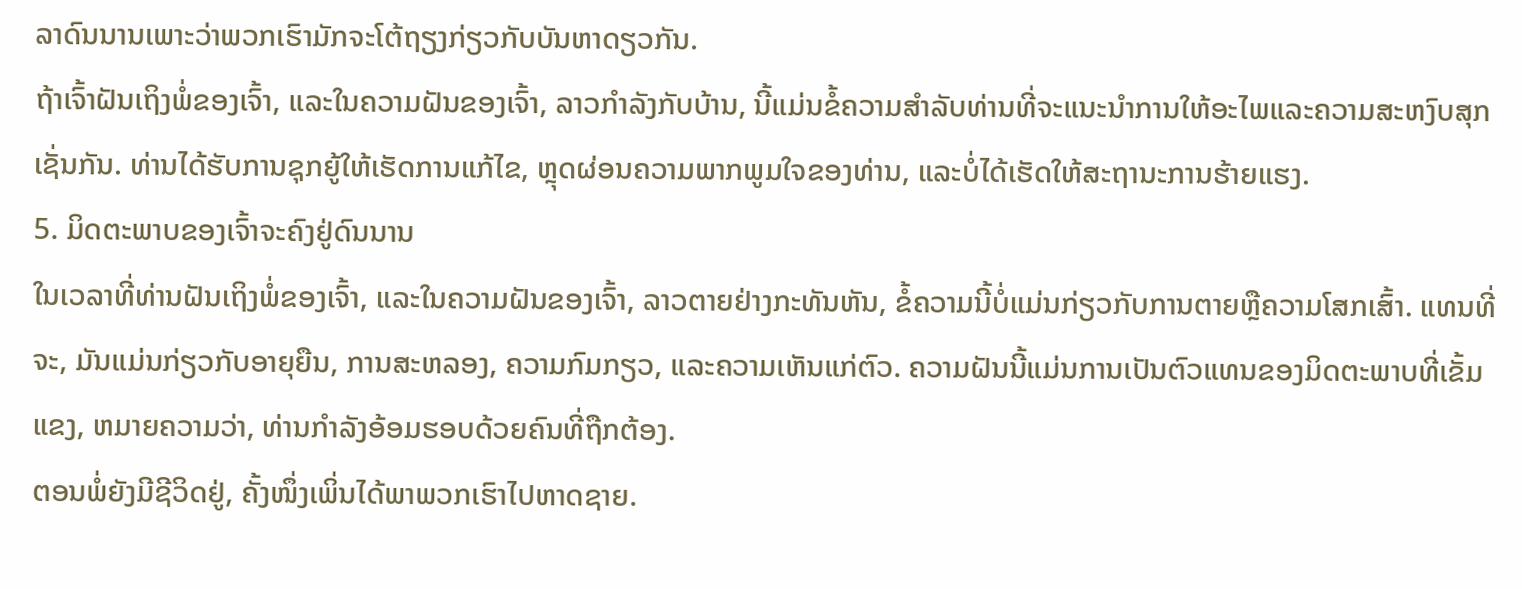ລາດົນນານເພາະວ່າພວກເຮົາມັກຈະໂຕ້ຖຽງກ່ຽວກັບບັນຫາດຽວກັນ.
ຖ້າເຈົ້າຝັນເຖິງພໍ່ຂອງເຈົ້າ, ແລະໃນຄວາມຝັນຂອງເຈົ້າ, ລາວກໍາລັງກັບບ້ານ, ນີ້ແມ່ນຂໍ້ຄວາມສໍາລັບທ່ານທີ່ຈະແນະນໍາການໃຫ້ອະໄພແລະຄວາມສະຫງົບສຸກເຊັ່ນກັນ. ທ່ານໄດ້ຮັບການຊຸກຍູ້ໃຫ້ເຮັດການແກ້ໄຂ, ຫຼຸດຜ່ອນຄວາມພາກພູມໃຈຂອງທ່ານ, ແລະບໍ່ໄດ້ເຮັດໃຫ້ສະຖານະການຮ້າຍແຮງ.
5. ມິດຕະພາບຂອງເຈົ້າຈະຄົງຢູ່ດົນນານ
ໃນເວລາທີ່ທ່ານຝັນເຖິງພໍ່ຂອງເຈົ້າ, ແລະໃນຄວາມຝັນຂອງເຈົ້າ, ລາວຕາຍຢ່າງກະທັນຫັນ, ຂໍ້ຄວາມນີ້ບໍ່ແມ່ນກ່ຽວກັບການຕາຍຫຼືຄວາມໂສກເສົ້າ. ແທນທີ່ຈະ, ມັນແມ່ນກ່ຽວກັບອາຍຸຍືນ, ການສະຫລອງ, ຄວາມກົມກຽວ, ແລະຄວາມເຫັນແກ່ຕົວ. ຄວາມຝັນນີ້ແມ່ນການເປັນຕົວແທນຂອງມິດຕະພາບທີ່ເຂັ້ມແຂງ, ຫມາຍຄວາມວ່າ, ທ່ານກໍາລັງອ້ອມຮອບດ້ວຍຄົນທີ່ຖືກຕ້ອງ.
ຕອນພໍ່ຍັງມີຊີວິດຢູ່, ຄັ້ງໜຶ່ງເພິ່ນໄດ້ພາພວກເຮົາໄປຫາດຊາຍ.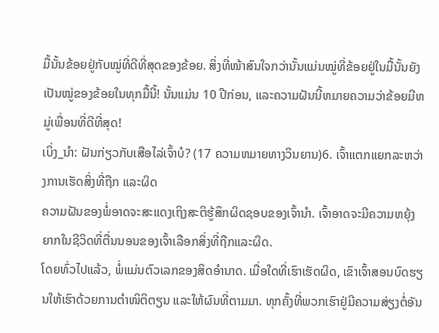ມື້ນັ້ນຂ້ອຍຢູ່ກັບໝູ່ທີ່ດີທີ່ສຸດຂອງຂ້ອຍ. ສິ່ງທີ່ໜ້າສົນໃຈກວ່ານັ້ນແມ່ນໝູ່ທີ່ຂ້ອຍຢູ່ໃນມື້ນັ້ນຍັງເປັນໝູ່ຂອງຂ້ອຍໃນທຸກມື້ນີ້! ນັ້ນແມ່ນ 10 ປີກ່ອນ, ແລະຄວາມຝັນນີ້ຫມາຍຄວາມວ່າຂ້ອຍມີຫມູ່ເພື່ອນທີ່ດີທີ່ສຸດ!
ເບິ່ງ_ນຳ: ຝັນກ່ຽວກັບເສືອໄລ່ເຈົ້າບໍ? (17 ຄວາມຫມາຍທາງວິນຍານ)6. ເຈົ້າແຕກແຍກລະຫວ່າງການເຮັດສິ່ງທີ່ຖືກ ແລະຜິດ
ຄວາມຝັນຂອງພໍ່ອາດຈະສະແດງເຖິງສະຕິຮູ້ສຶກຜິດຊອບຂອງເຈົ້ານຳ. ເຈົ້າອາດຈະມີຄວາມຫຍຸ້ງຍາກໃນຊີວິດທີ່ຕື່ນນອນຂອງເຈົ້າເລືອກສິ່ງທີ່ຖືກແລະຜິດ.
ໂດຍທົ່ວໄປແລ້ວ, ພໍ່ແມ່ນຕົວເລກຂອງສິດອຳນາດ. ເມື່ອໃດທີ່ເຮົາເຮັດຜິດ, ເຂົາເຈົ້າສອນບົດຮຽນໃຫ້ເຮົາດ້ວຍການຕຳໜິຕິຕຽນ ແລະໃຫ້ຜົນທີ່ຕາມມາ. ທຸກຄັ້ງທີ່ພວກເຮົາຢູ່ມີຄວາມສ່ຽງຕໍ່ອັນ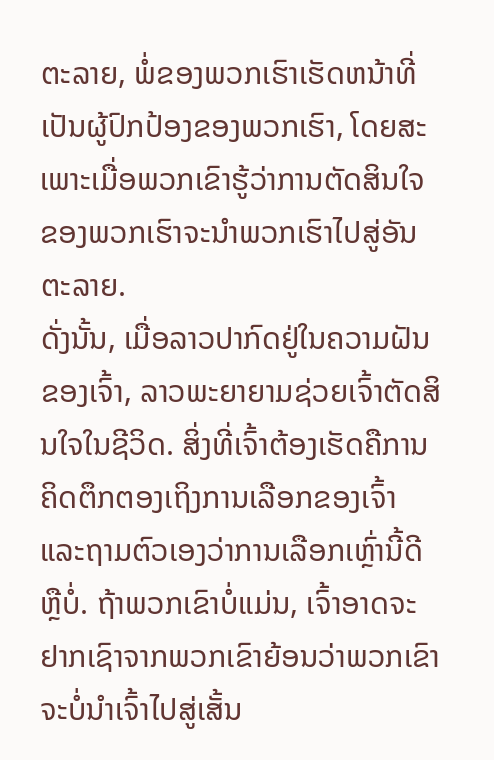ຕະລາຍ, ພໍ່ຂອງພວກເຮົາເຮັດຫນ້າທີ່ເປັນຜູ້ປົກປ້ອງຂອງພວກເຮົາ, ໂດຍສະເພາະເມື່ອພວກເຂົາຮູ້ວ່າການຕັດສິນໃຈຂອງພວກເຮົາຈະນໍາພວກເຮົາໄປສູ່ອັນຕະລາຍ.
ດັ່ງນັ້ນ, ເມື່ອລາວປາກົດຢູ່ໃນຄວາມຝັນຂອງເຈົ້າ, ລາວພະຍາຍາມຊ່ວຍເຈົ້າຕັດສິນໃຈໃນຊີວິດ. ສິ່ງທີ່ເຈົ້າຕ້ອງເຮັດຄືການຄິດຕຶກຕອງເຖິງການເລືອກຂອງເຈົ້າແລະຖາມຕົວເອງວ່າການເລືອກເຫຼົ່ານີ້ດີຫຼືບໍ່. ຖ້າພວກເຂົາບໍ່ແມ່ນ, ເຈົ້າອາດຈະຢາກເຊົາຈາກພວກເຂົາຍ້ອນວ່າພວກເຂົາຈະບໍ່ນໍາເຈົ້າໄປສູ່ເສັ້ນ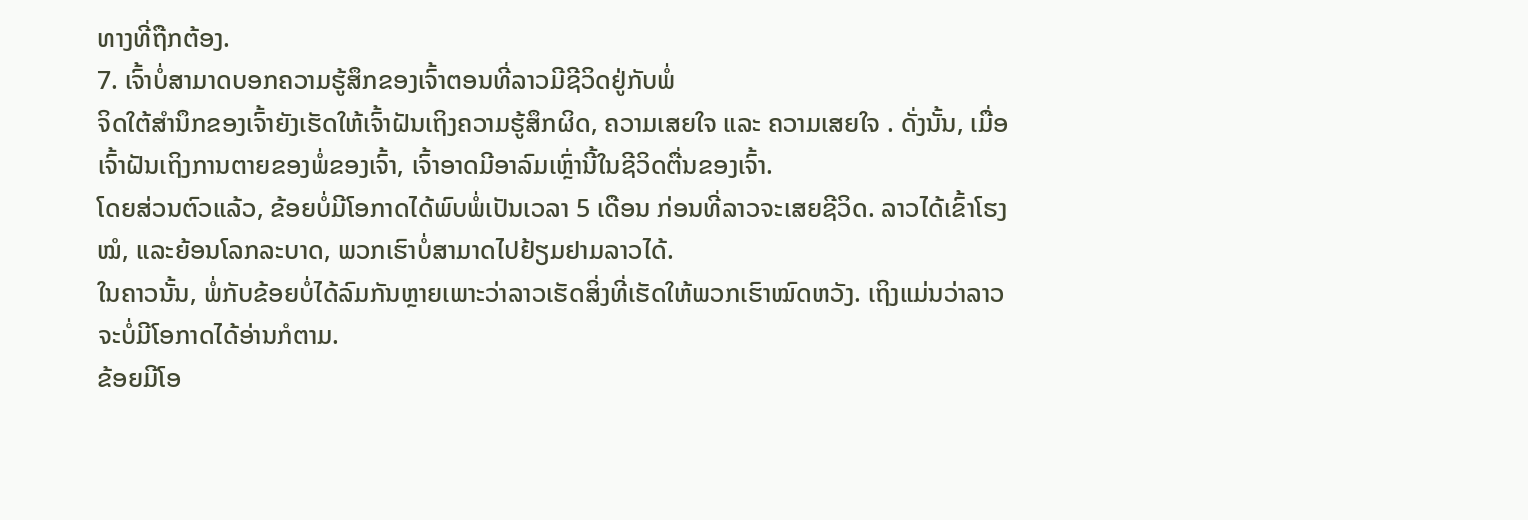ທາງທີ່ຖືກຕ້ອງ.
7. ເຈົ້າບໍ່ສາມາດບອກຄວາມຮູ້ສຶກຂອງເຈົ້າຕອນທີ່ລາວມີຊີວິດຢູ່ກັບພໍ່
ຈິດໃຕ້ສຳນຶກຂອງເຈົ້າຍັງເຮັດໃຫ້ເຈົ້າຝັນເຖິງຄວາມຮູ້ສຶກຜິດ, ຄວາມເສຍໃຈ ແລະ ຄວາມເສຍໃຈ . ດັ່ງນັ້ນ, ເມື່ອເຈົ້າຝັນເຖິງການຕາຍຂອງພໍ່ຂອງເຈົ້າ, ເຈົ້າອາດມີອາລົມເຫຼົ່ານີ້ໃນຊີວິດຕື່ນຂອງເຈົ້າ.
ໂດຍສ່ວນຕົວແລ້ວ, ຂ້ອຍບໍ່ມີໂອກາດໄດ້ພົບພໍ່ເປັນເວລາ 5 ເດືອນ ກ່ອນທີ່ລາວຈະເສຍຊີວິດ. ລາວໄດ້ເຂົ້າໂຮງ ໝໍ, ແລະຍ້ອນໂລກລະບາດ, ພວກເຮົາບໍ່ສາມາດໄປຢ້ຽມຢາມລາວໄດ້.
ໃນຄາວນັ້ນ, ພໍ່ກັບຂ້ອຍບໍ່ໄດ້ລົມກັນຫຼາຍເພາະວ່າລາວເຮັດສິ່ງທີ່ເຮັດໃຫ້ພວກເຮົາໝົດຫວັງ. ເຖິງແມ່ນວ່າລາວຈະບໍ່ມີໂອກາດໄດ້ອ່ານກໍຕາມ.
ຂ້ອຍມີໂອ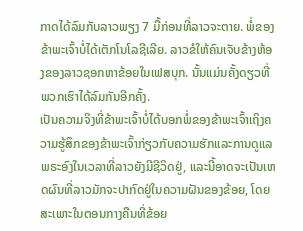ກາດໄດ້ລົມກັບລາວພຽງ 7 ມື້ກ່ອນທີ່ລາວຈະຕາຍ. ພໍ່ຂອງຂ້າພະເຈົ້າບໍ່ໄດ້ເຕັກໂນໂລຊີເລີຍ. ລາວຂໍໃຫ້ຄົນເຈັບຂ້າງຫ້ອງຂອງລາວຊອກຫາຂ້ອຍໃນເຟສບຸກ. ນັ້ນແມ່ນຄັ້ງດຽວທີ່ພວກເຮົາໄດ້ລົມກັນອີກຄັ້ງ.
ເປັນຄວາມຈິງທີ່ຂ້າພະເຈົ້າບໍ່ໄດ້ບອກພໍ່ຂອງຂ້າພະເຈົ້າເຖິງຄວາມຮູ້ສຶກຂອງຂ້າພະເຈົ້າກ່ຽວກັບຄວາມຮັກແລະການດູແລພຣະອົງໃນເວລາທີ່ລາວຍັງມີຊີວິດຢູ່, ແລະນີ້ອາດຈະເປັນເຫດຜົນທີ່ລາວມັກຈະປາກົດຢູ່ໃນຄວາມຝັນຂອງຂ້ອຍ, ໂດຍສະເພາະໃນຕອນກາງຄືນທີ່ຂ້ອຍ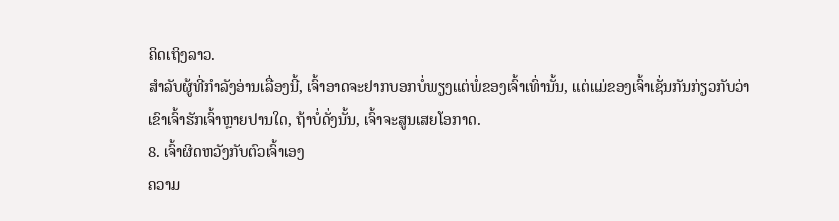ຄິດເຖິງລາວ.
ສໍາລັບຜູ້ທີ່ກໍາລັງອ່ານເລື່ອງນີ້, ເຈົ້າອາດຈະຢາກບອກບໍ່ພຽງແຕ່ພໍ່ຂອງເຈົ້າເທົ່ານັ້ນ, ແຕ່ແມ່ຂອງເຈົ້າເຊັ່ນກັນກ່ຽວກັບວ່າເຂົາເຈົ້າຮັກເຈົ້າຫຼາຍປານໃດ, ຖ້າບໍ່ດັ່ງນັ້ນ, ເຈົ້າຈະສູນເສຍໂອກາດ.
8. ເຈົ້າຜິດຫວັງກັບຕົວເຈົ້າເອງ
ຄວາມ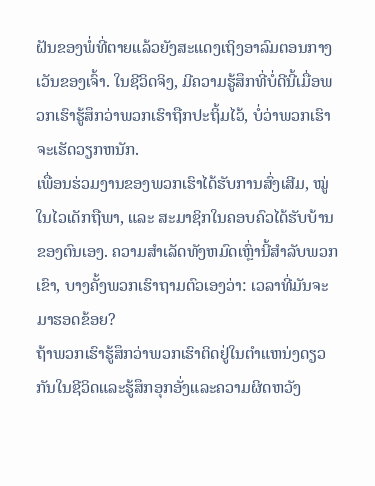ຝັນຂອງພໍ່ທີ່ຕາຍແລ້ວຍັງສະແດງເຖິງອາລົມຕອນກາງເວັນຂອງເຈົ້າ. ໃນຊີວິດຈິງ, ມີຄວາມຮູ້ສຶກທີ່ບໍ່ດີນີ້ເມື່ອພວກເຮົາຮູ້ສຶກວ່າພວກເຮົາຖືກປະຖິ້ມໄວ້, ບໍ່ວ່າພວກເຮົາຈະເຮັດວຽກຫນັກ.
ເພື່ອນຮ່ວມງານຂອງພວກເຮົາໄດ້ຮັບການສົ່ງເສີມ, ໝູ່ໃນໄວເດັກຖືພາ, ແລະ ສະມາຊິກໃນຄອບຄົວໄດ້ຮັບບ້ານຂອງຕົນເອງ. ຄວາມສໍາເລັດທັງຫມົດເຫຼົ່ານີ້ສໍາລັບພວກເຂົາ, ບາງຄັ້ງພວກເຮົາຖາມຕົວເອງວ່າ: ເວລາທີ່ມັນຈະມາຮອດຂ້ອຍ?
ຖ້າພວກເຮົາຮູ້ສຶກວ່າພວກເຮົາຕິດຢູ່ໃນຕໍາແຫນ່ງດຽວກັນໃນຊີວິດແລະຮູ້ສຶກອຸກອັ່ງແລະຄວາມຜິດຫວັງ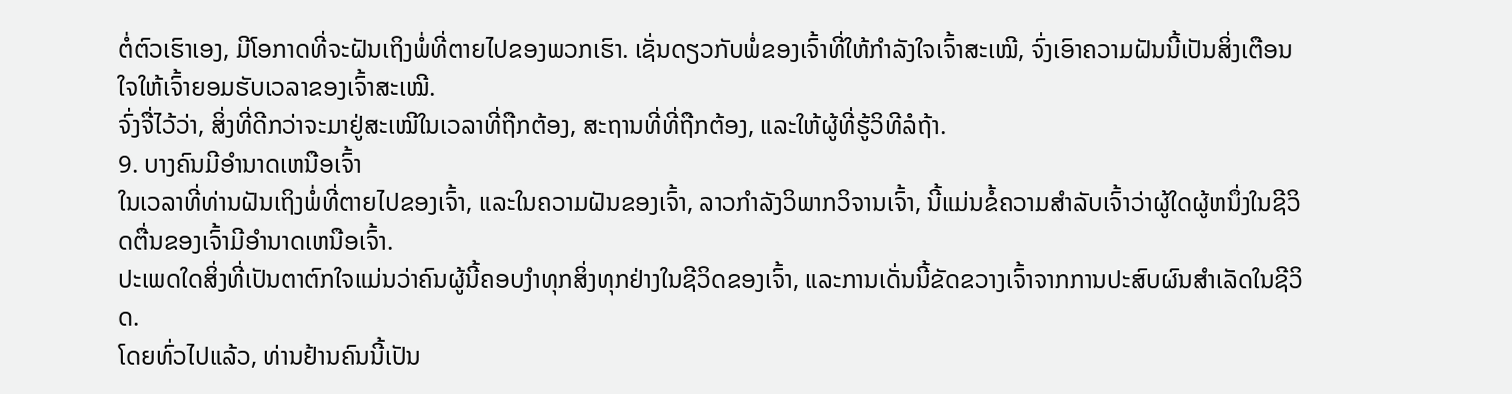ຕໍ່ຕົວເຮົາເອງ, ມີໂອກາດທີ່ຈະຝັນເຖິງພໍ່ທີ່ຕາຍໄປຂອງພວກເຮົາ. ເຊັ່ນດຽວກັບພໍ່ຂອງເຈົ້າທີ່ໃຫ້ກຳລັງໃຈເຈົ້າສະເໝີ, ຈົ່ງເອົາຄວາມຝັນນີ້ເປັນສິ່ງເຕືອນໃຈໃຫ້ເຈົ້າຍອມຮັບເວລາຂອງເຈົ້າສະເໝີ.
ຈົ່ງຈື່ໄວ້ວ່າ, ສິ່ງທີ່ດີກວ່າຈະມາຢູ່ສະເໝີໃນເວລາທີ່ຖືກຕ້ອງ, ສະຖານທີ່ທີ່ຖືກຕ້ອງ, ແລະໃຫ້ຜູ້ທີ່ຮູ້ວິທີລໍຖ້າ.
9. ບາງຄົນມີອໍານາດເຫນືອເຈົ້າ
ໃນເວລາທີ່ທ່ານຝັນເຖິງພໍ່ທີ່ຕາຍໄປຂອງເຈົ້າ, ແລະໃນຄວາມຝັນຂອງເຈົ້າ, ລາວກໍາລັງວິພາກວິຈານເຈົ້າ, ນີ້ແມ່ນຂໍ້ຄວາມສໍາລັບເຈົ້າວ່າຜູ້ໃດຜູ້ຫນຶ່ງໃນຊີວິດຕື່ນຂອງເຈົ້າມີອໍານາດເຫນືອເຈົ້າ.
ປະເພດໃດສິ່ງທີ່ເປັນຕາຕົກໃຈແມ່ນວ່າຄົນຜູ້ນີ້ຄອບງໍາທຸກສິ່ງທຸກຢ່າງໃນຊີວິດຂອງເຈົ້າ, ແລະການເດັ່ນນີ້ຂັດຂວາງເຈົ້າຈາກການປະສົບຜົນສໍາເລັດໃນຊີວິດ.
ໂດຍທົ່ວໄປແລ້ວ, ທ່ານຢ້ານຄົນນີ້ເປັນ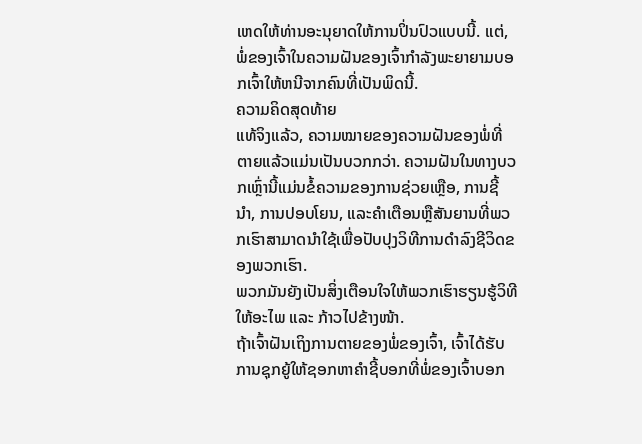ເຫດໃຫ້ທ່ານອະນຸຍາດໃຫ້ການປິ່ນປົວແບບນີ້. ແຕ່, ພໍ່ຂອງເຈົ້າໃນຄວາມຝັນຂອງເຈົ້າກໍາລັງພະຍາຍາມບອກເຈົ້າໃຫ້ຫນີຈາກຄົນທີ່ເປັນພິດນີ້.
ຄວາມຄິດສຸດທ້າຍ
ແທ້ຈິງແລ້ວ, ຄວາມໝາຍຂອງຄວາມຝັນຂອງພໍ່ທີ່ຕາຍແລ້ວແມ່ນເປັນບວກກວ່າ. ຄວາມຝັນໃນທາງບວກເຫຼົ່ານີ້ແມ່ນຂໍ້ຄວາມຂອງການຊ່ວຍເຫຼືອ, ການຊີ້ນໍາ, ການປອບໂຍນ, ແລະຄໍາເຕືອນຫຼືສັນຍານທີ່ພວກເຮົາສາມາດນໍາໃຊ້ເພື່ອປັບປຸງວິທີການດໍາລົງຊີວິດຂອງພວກເຮົາ.
ພວກມັນຍັງເປັນສິ່ງເຕືອນໃຈໃຫ້ພວກເຮົາຮຽນຮູ້ວິທີໃຫ້ອະໄພ ແລະ ກ້າວໄປຂ້າງໜ້າ.
ຖ້າເຈົ້າຝັນເຖິງການຕາຍຂອງພໍ່ຂອງເຈົ້າ, ເຈົ້າໄດ້ຮັບການຊຸກຍູ້ໃຫ້ຊອກຫາຄໍາຊີ້ບອກທີ່ພໍ່ຂອງເຈົ້າບອກ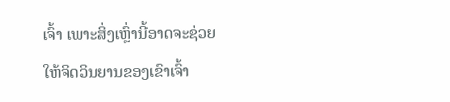ເຈົ້າ ເພາະສິ່ງເຫຼົ່ານີ້ອາດຈະຊ່ວຍໃຫ້ຈິດວິນຍານຂອງເຂົາເຈົ້າ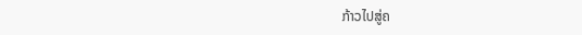ກ້າວໄປສູ່ຄ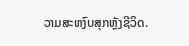ວາມສະຫງົບສຸກຫຼັງຊີວິດ.